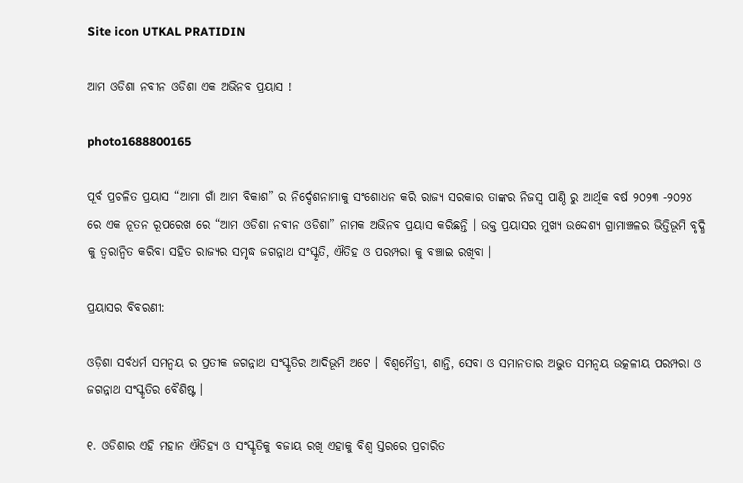Site icon UTKAL PRATIDIN

ଆମ ଓଡିଶା ନବୀନ ଓଡିଶା ଏକ ଅଭିନବ ପ୍ରୟାସ !

photo1688800165

ପୂର୍ବ ପ୍ରଚଳିତ ପ୍ରୟାସ “ଆମା ଗାଁ ଆମ ବିକାଶ” ର ନିର୍ଦ୍ଦେଶନାମାକୁ ସଂଶୋଧନ କରି ରାଜ୍ୟ ସରକାର ତାଙ୍କର ନିଜସ୍ୱ ପାଣ୍ଠି ରୁ ଆର୍ଥିକ ବର୍ଷ ୨୦୨୩ -୨୦୨୪ ରେ ଏକ ନୂତନ ରୂପରେଖ ରେ “ଆମ ଓଡିଶା ନବୀନ ଓଡିଶା” ନାମକ ଅଭିନବ ପ୍ରୟାସ କରିଛନ୍ତି । ଉକ୍ତ ପ୍ରୟାସର ମୁଖ୍ୟ ଉଦ୍ଦେଶ୍ୟ ଗ୍ରାମାଞ୍ଚଳର ଭିତ୍ତିଭୂମି ବୃଦ୍ଧି କୁ ତ୍ୱରାନ୍ୱିତ କରିବା ସହିତ ରାଜ୍ୟର ସମୃଦ୍ଧ ଜଗନ୍ନାଥ ସଂସ୍କୃତି, ଐତିହ ଓ ପରମ୍ପରା କୁ ବଞ୍ଚାଇ ରଖିବା ।

ପ୍ରୟାସର ବିବରଣୀ:

ଓଡ଼ିଶା ସର୍ବଧର୍ମ ସମନ୍ଵୟ ର ପ୍ରତୀକ ଜଗନ୍ନାଥ ସଂସ୍କୃତିର ଆଦିଭୂମି ଅଟେ । ବିଶ୍ଵମୈତ୍ରୀ, ଶାନ୍ତି, ସେବା ଓ ସମାନତାର ଅଦ୍ଭୁତ ସମନ୍ଵୟ ଉତ୍କଳୀୟ ପରମ୍ପରା ଓ ଜଗନ୍ନାଥ ସଂସ୍କୃତିର ବୈଶିଷ୍ଟ ।

୧. ଓଡିଶାର ଏହି ମହାନ ଐତିହ୍ୟ ଓ ସଂସ୍କୃତିକୁ ବଜାୟ ରଖି ଏହାକୁ ବିଶ୍ବ ସ୍ତରରେ ପ୍ରଚାରିତ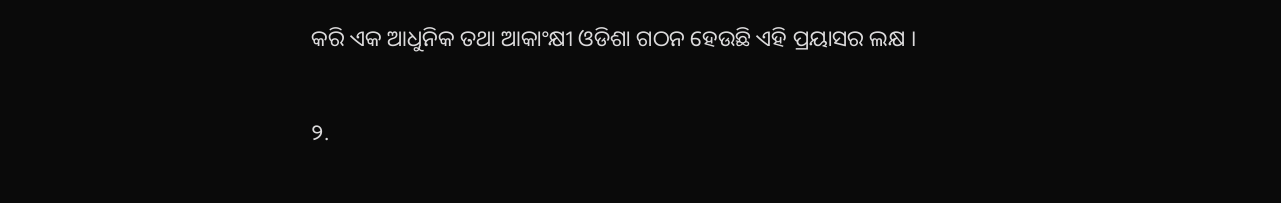କରି ଏକ ଆଧୁନିକ ତଥା ଆକାଂକ୍ଷୀ ଓଡିଶା ଗଠନ ହେଉଛି ଏହି ପ୍ରୟାସର ଲକ୍ଷ ।

୨.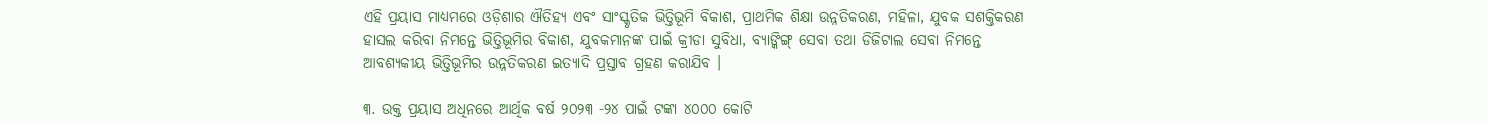ଏହି ପ୍ରୟାସ ମାଧ୍ୟମରେ ଓଡ଼ିଶାର ଐତିହ୍ୟ ଏବଂ ସାଂସ୍କୃତିକ ଭିତ୍ତିଭୂମି ବିକାଶ, ପ୍ରାଥମିକ ଶିକ୍ଷା ଉନ୍ନତିକରଣ, ମହିଳା, ଯୁବକ ସଶକ୍ତିକରଣ ହାସଲ କରିବା ନିମନ୍ତେ ଭିତ୍ତିଭୂମିର ବିକାଶ, ଯୁବକମାନଙ୍କ ପାଇଁ କ୍ରୀଡା ସୁବିଧା, ବ୍ୟାଙ୍କିଙ୍ଗ୍ ସେବା ତଥା ଡିଜିଟାଲ ସେବା ନିମନ୍ତେ ଆବଶ୍ୟକୀୟ ଭିତ୍ତିଭୂମିର ଉନ୍ନତିକରଣ ଇତ୍ୟାଦି ପ୍ରସ୍ତାବ ଗ୍ରହଣ କରାଯିବ ।

୩. ଉକ୍ତ ପ୍ରୟାସ ଅଧିନରେ ଆର୍ଥିକ ବର୍ଷ ୨୦୨୩ -୨୪ ପାଇଁ ଟଙ୍କା ୪୦୦୦ କୋଟି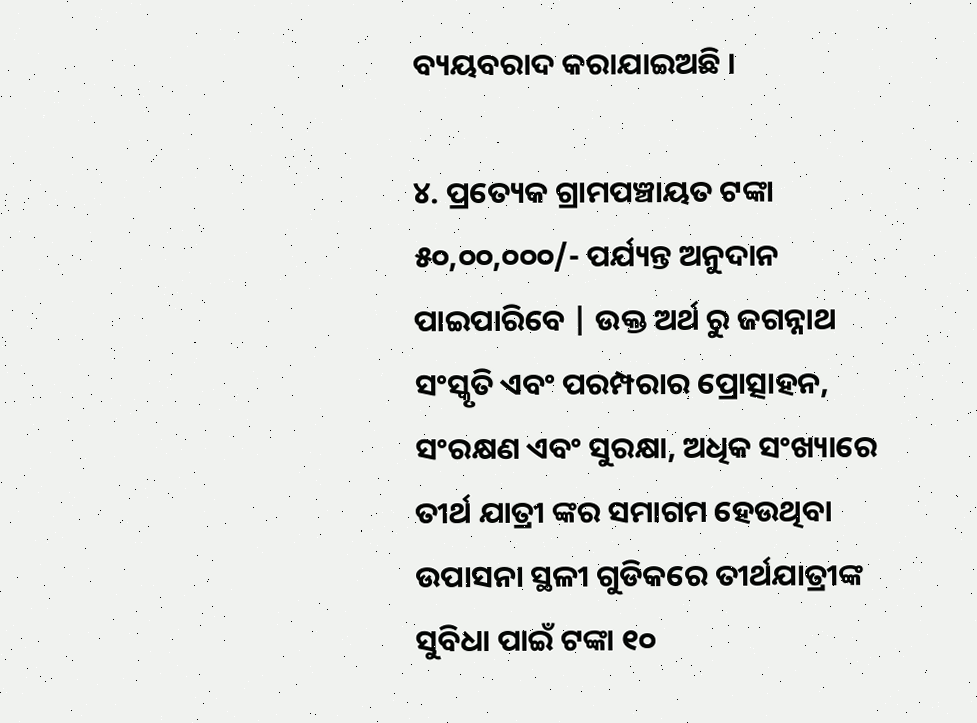ବ୍ୟୟବରାଦ କରାଯାଇଅଛି ।

୪. ପ୍ରତ୍ୟେକ ଗ୍ରାମପଞ୍ଚାୟତ ଟଙ୍କା ୫୦,୦୦,୦୦୦/- ପର୍ଯ୍ୟନ୍ତ ଅନୁଦାନ ପାଇପାରିବେ | ଉକ୍ତ ଅର୍ଥ ରୁ ଜଗନ୍ନାଥ ସଂସ୍କୃତି ଏବଂ ପରମ୍ପରାର ପ୍ରୋତ୍ସାହନ, ସଂରକ୍ଷଣ ଏବଂ ସୁରକ୍ଷା, ଅଧିକ ସଂଖ୍ୟାରେ ତୀର୍ଥ ଯାତ୍ରୀ ଙ୍କର ସମାଗମ ହେଉଥିବା ଉପାସନା ସ୍ଥଳୀ ଗୁଡିକରେ ତୀର୍ଥଯାତ୍ରୀଙ୍କ ସୁବିଧା ପାଇଁ ଟଙ୍କା ୧୦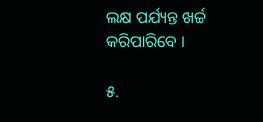ଲକ୍ଷ ପର୍ଯ୍ୟନ୍ତ ଖର୍ଚ୍ଚ କରିପାରିବେ ।

୫.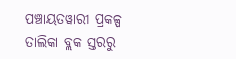ପଞ୍ଚାୟତୱାରୀ ପ୍ରକଳ୍ପ ତାଲିକା ବ୍ଲକ ସ୍ତରରୁ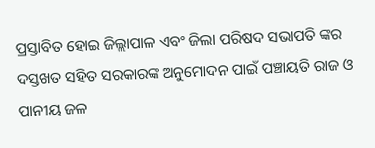ପ୍ରସ୍ତାବିତ ହୋଇ ଜିଲ୍ଲାପାଳ ଏବଂ ଜିଲା ପରିଷଦ ସଭାପତି ଙ୍କର ଦସ୍ତଖତ ସହିତ ସରକାରଙ୍କ ଅନୁମୋଦନ ପାଇଁ ପଞ୍ଚାୟତି ରାଜ ଓ ପାନୀୟ ଜଳ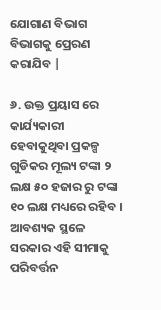ଯୋଗାଣ ବିଭାଗ ବିଭାଗକୁ ପ୍ରେରଣ କରାଯିବ |

୬. ଉକ୍ତ ପ୍ରୟାସ ରେ କାର୍ଯ୍ୟକାରୀ ହେବାକୁଥିବା ପ୍ରକଳ୍ପ ଗୁଡିକର ମୂଲ୍ୟ ଟଙ୍କା ୨ ଲକ୍ଷ ୫୦ ହଜାର ରୁ ଟଙ୍କା ୧୦ ଲକ୍ଷ ମଧ୍ୟରେ ରହିବ । ଆବଶ୍ୟକ ସ୍ଥଳେ ସରକାର ଏହି ସୀମାକୁ ପରିବର୍ତ୍ତନ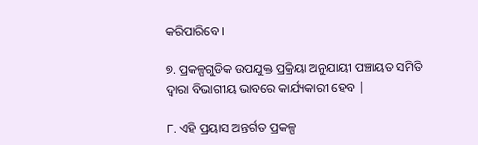କରିପାରିବେ ।

୭. ପ୍ରକଳ୍ପଗୁଡିକ ଉପଯୁକ୍ତ ପ୍ରକ୍ରିୟା ଅନୁଯାୟୀ ପଞ୍ଚାୟତ ସମିତି ଦ୍ୱାରା ବିଭାଗୀୟ ଭାବରେ କାର୍ଯ୍ୟକାରୀ ହେବ |

୮. ଏହି ପ୍ରୟାସ ଅନ୍ତର୍ଗତ ପ୍ରକଳ୍ପ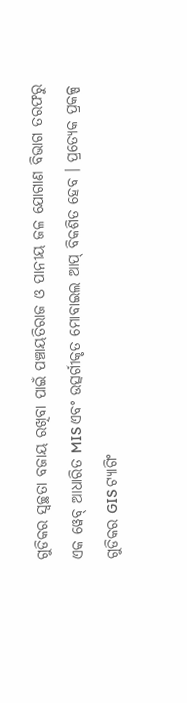ଗୁଡିକର ସ୍ୱଚ୍ଛତା ବଜାୟ ରଖିବା ପାଇଁ ପଞ୍ଚାୟତିରାଜ ଓ ପାନୀୟ ଜଳ ଯୋଗାଣ ବିଭାଗ ତରଫରୁ ଏକ ୱେବ୍ ଆଧାରିତ MIS ଏବଂ ଉତ୍ସର୍ଗୀକୃତ ମୋବାଇଲ ଆପ୍ ବିକଶିତ ହେବ । ପ୍ରତ୍ୟେକ ପ୍ରକଳ୍ପ ଗୁଡିକର GIS ଟ୍ୟାଗିଂ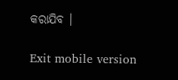କରାଯିବ ।

Exit mobile version